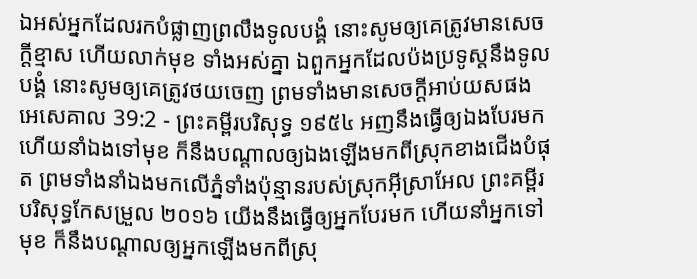ឯអស់អ្នកដែលរកបំផ្លាញព្រលឹងទូលបង្គំ នោះសូមឲ្យគេត្រូវមានសេចក្ដីខ្មាស ហើយលាក់មុខ ទាំងអស់គ្នា ឯពួកអ្នកដែលប៉ងប្រទូស្តនឹងទូលបង្គំ នោះសូមឲ្យគេត្រូវថយចេញ ព្រមទាំងមានសេចក្ដីអាប់យសផង
អេសេគាល 39:2 - ព្រះគម្ពីរបរិសុទ្ធ ១៩៥៤ អញនឹងធ្វើឲ្យឯងបែរមក ហើយនាំឯងទៅមុខ ក៏នឹងបណ្តាលឲ្យឯងឡើងមកពីស្រុកខាងជើងបំផុត ព្រមទាំងនាំឯងមកលើភ្នំទាំងប៉ុន្មានរបស់ស្រុកអ៊ីស្រាអែល ព្រះគម្ពីរបរិសុទ្ធកែសម្រួល ២០១៦ យើងនឹងធ្វើឲ្យអ្នកបែរមក ហើយនាំអ្នកទៅមុខ ក៏នឹងបណ្ដាលឲ្យអ្នកឡើងមកពីស្រុ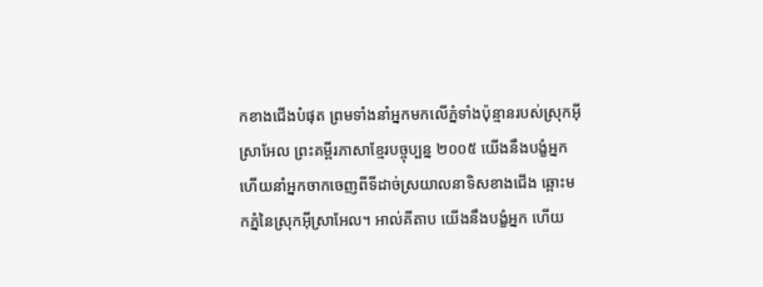កខាងជើងបំផុត ព្រមទាំងនាំអ្នកមកលើភ្នំទាំងប៉ុន្មានរបស់ស្រុកអ៊ីស្រាអែល ព្រះគម្ពីរភាសាខ្មែរបច្ចុប្បន្ន ២០០៥ យើងនឹងបង្ខំអ្នក ហើយនាំអ្នកចាកចេញពីទីដាច់ស្រយាលនាទិសខាងជើង ឆ្ពោះមកភ្នំនៃស្រុកអ៊ីស្រាអែល។ អាល់គីតាប យើងនឹងបង្ខំអ្នក ហើយ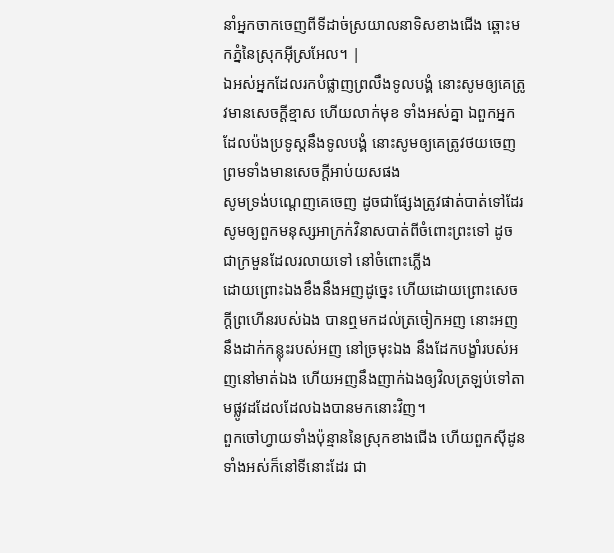នាំអ្នកចាកចេញពីទីដាច់ស្រយាលនាទិសខាងជើង ឆ្ពោះមកភ្នំនៃស្រុកអ៊ីស្រអែល។ |
ឯអស់អ្នកដែលរកបំផ្លាញព្រលឹងទូលបង្គំ នោះសូមឲ្យគេត្រូវមានសេចក្ដីខ្មាស ហើយលាក់មុខ ទាំងអស់គ្នា ឯពួកអ្នកដែលប៉ងប្រទូស្តនឹងទូលបង្គំ នោះសូមឲ្យគេត្រូវថយចេញ ព្រមទាំងមានសេចក្ដីអាប់យសផង
សូមទ្រង់បណ្តេញគេចេញ ដូចជាផ្សែងត្រូវផាត់បាត់ទៅដែរ សូមឲ្យពួកមនុស្សអាក្រក់វិនាសបាត់ពីចំពោះព្រះទៅ ដូចជាក្រមួនដែលរលាយទៅ នៅចំពោះភ្លើង
ដោយព្រោះឯងខឹងនឹងអញដូច្នេះ ហើយដោយព្រោះសេចក្ដីព្រហើនរបស់ឯង បានឮមកដល់ត្រចៀកអញ នោះអញនឹងដាក់កន្លុះរបស់អញ នៅច្រមុះឯង នឹងដែកបង្ខាំរបស់អញនៅមាត់ឯង ហើយអញនឹងញាក់ឯងឲ្យវិលត្រឡប់ទៅតាមផ្លូវដដែលដែលឯងបានមកនោះវិញ។
ពួកចៅហ្វាយទាំងប៉ុន្មាននៃស្រុកខាងជើង ហើយពួកស៊ីដូនទាំងអស់ក៏នៅទីនោះដែរ ជា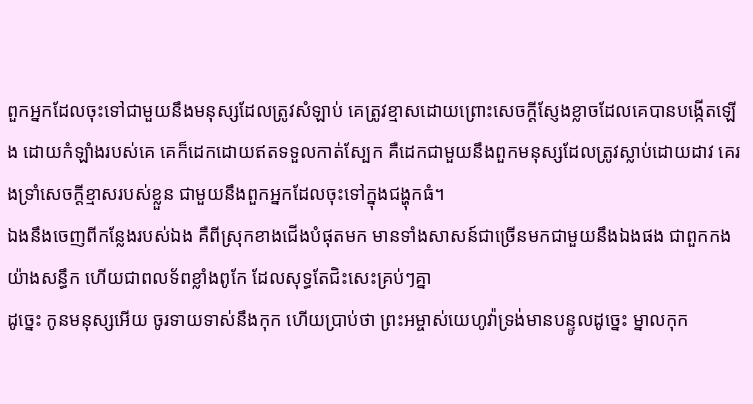ពួកអ្នកដែលចុះទៅជាមួយនឹងមនុស្សដែលត្រូវសំឡាប់ គេត្រូវខ្មាសដោយព្រោះសេចក្ដីស្ញែងខ្លាចដែលគេបានបង្កើតឡើង ដោយកំឡាំងរបស់គេ គេក៏ដេកដោយឥតទទួលកាត់ស្បែក គឺដេកជាមួយនឹងពួកមនុស្សដែលត្រូវស្លាប់ដោយដាវ គេរងទ្រាំសេចក្ដីខ្មាសរបស់ខ្លួន ជាមួយនឹងពួកអ្នកដែលចុះទៅក្នុងជង្ហុកធំ។
ឯងនឹងចេញពីកន្លែងរបស់ឯង គឺពីស្រុកខាងជើងបំផុតមក មានទាំងសាសន៍ជាច្រើនមកជាមួយនឹងឯងផង ជាពួកកងយ៉ាងសន្ធឹក ហើយជាពលទ័ពខ្លាំងពូកែ ដែលសុទ្ធតែជិះសេះគ្រប់ៗគ្នា
ដូច្នេះ កូនមនុស្សអើយ ចូរទាយទាស់នឹងកុក ហើយប្រាប់ថា ព្រះអម្ចាស់យេហូវ៉ាទ្រង់មានបន្ទូលដូច្នេះ ម្នាលកុក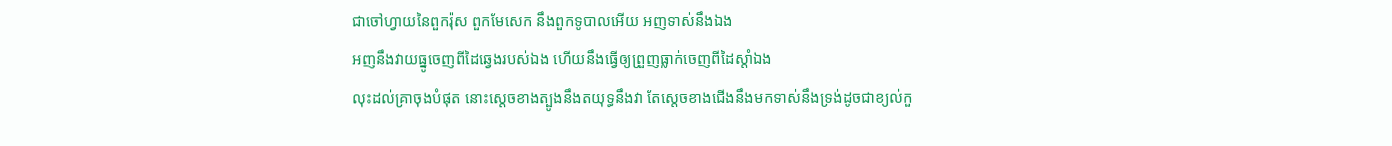ជាចៅហ្វាយនៃពួករ៉ុស ពួកមែសេក នឹងពួកទូបាលអើយ អញទាស់នឹងឯង
អញនឹងវាយធ្នូចេញពីដៃឆ្វេងរបស់ឯង ហើយនឹងធ្វើឲ្យព្រួញធ្លាក់ចេញពីដៃស្តាំឯង
លុះដល់គ្រាចុងបំផុត នោះស្តេចខាងត្បូងនឹងតយុទ្ធនឹងវា តែស្តេចខាងជើងនឹងមកទាស់នឹងទ្រង់ដូចជាខ្យល់កួ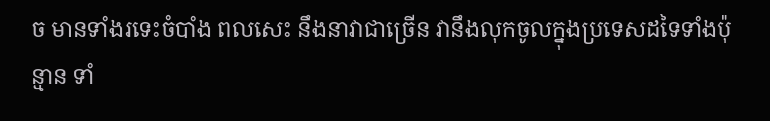ច មានទាំងរទេះចំបាំង ពលសេះ នឹងនាវាជាច្រើន វានឹងលុកចូលក្នុងប្រទេសដទៃទាំងប៉ុន្មាន ទាំ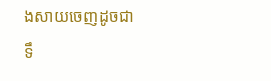ងសាយចេញដូចជាទឹ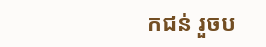កជន់ រួចប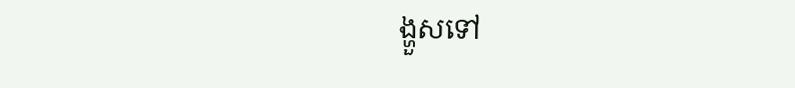ង្ហួសទៅ